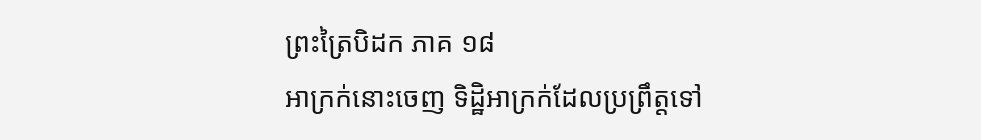ព្រះត្រៃបិដក ភាគ ១៨
អាក្រក់នោះចេញ ទិដ្ឋិអាក្រក់ដែលប្រព្រឹត្តទៅ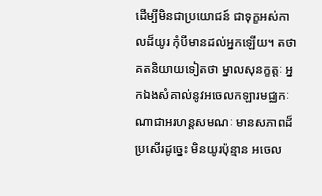ដើម្បីមិនជាប្រយោជន៍ ជាទុក្ខអស់កាលដ៏យូរ កុំបីមានដល់អ្នកឡើយ។ តថាគតនិយាយទៀតថា ម្នាលសុនក្ខត្តៈ អ្នកឯងសំគាល់នូវអចេលកឡារមជ្ឈកៈណាជាអរហន្តសមណៈ មានសភាពដ៏ប្រសើរដូច្នេះ មិនយូរប៉ុន្មាន អចេល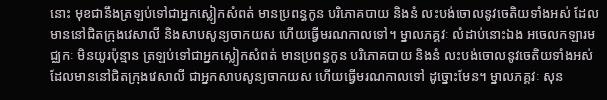នោះ មុខជានឹងត្រឡប់ទៅជាអ្នកស្លៀកសំពត់ មានប្រពន្ធកូន បរិភោគបាយ និងនំ លះបង់ចោលនូវចេតិយទាំងអស់ ដែលមាននៅជិតក្រុងវេសាលី និងសាបសូន្យចាកយស ហើយធ្វើមរណកាលទៅ។ ម្នាលភគ្គវៈ លំដាប់នោះឯង អចេលកឡារមជ្ឈកៈ មិនយូរប៉ុន្មាន ត្រឡប់ទៅជាអ្នកស្លៀកសំពត់ មានប្រពន្ធកូន បរិភោគបាយ និងនំ លះបង់ចោលនូវចេតិយទាំងអស់ ដែលមាននៅជិតក្រុងវេសាលី ជាអ្នកសាបសូន្យចាកយស ហើយធ្វើមរណកាលទៅ ដូច្នោះមែន។ ម្នាលភគ្គវៈ សុន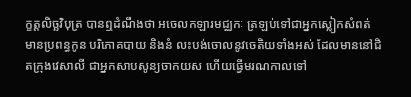ក្ខត្តលិច្ឆវិបុត្រ បានឮដំណឹងថា អចេលកឡារមជ្ឈកៈ ត្រឡប់ទៅជាអ្នកស្លៀកសំពត់ មានប្រពន្ធកូន បរិភោគបាយ និងនំ លះបង់ចោលនូវចេតិយទាំងអស់ ដែលមាននៅជិតក្រុងវេសាលី ជាអ្នកសាបសូន្យចាកយស ហើយធ្វើមរណកាលទៅ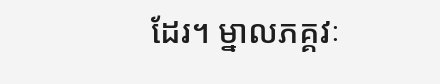ដែរ។ ម្នាលភគ្គវៈ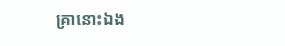គ្រានោះឯង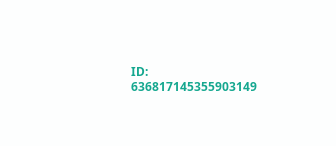ID: 636817145355903149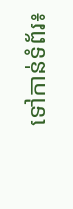ទៅកាន់ទំព័រ៖